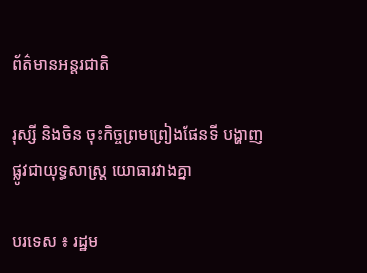ព័ត៌មានអន្តរជាតិ

រុស្សី និងចិន ចុះកិច្ចព្រមព្រៀងផែនទី បង្ហាញផ្លូវជាយុទ្ធសាស្ត្រ យោធារវាងគ្នា

បរទេស ៖ រដ្ឋម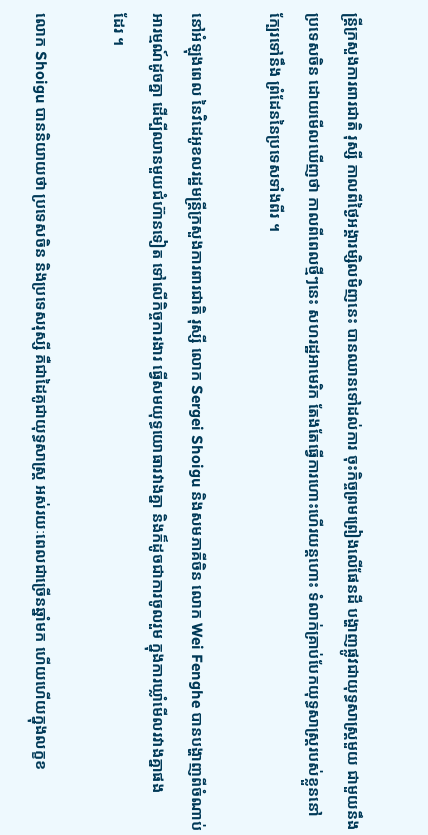ន្ត្រីក្រសួងការពារជាតិ រុស្សី កាលពីថ្ងៃអង្គារម្សិលមិញនេះ បានឈានទៅដល់ការ ចុះកិច្ចព្រមព្រៀងលើផែនដី បង្ហាញផ្លូវជាយុទ្ធសាស្ត្រមួយ ជាមួយនឹង ប្រទេសចិន ដោយមើលឃើញថា កាលពីពេលថ្មីៗនេះ សហរដ្ឋអាមេរិក តែងតែធ្វើការហោះហើរយន្តហោះ ទំលាក់គ្រាប់បែកយុទ្ធសាស្ត្ររបស់ខ្លួននៅក្បែរទៅនឹង ព្រំដែននៃប្រទេសទាំងពីរ ។

នៅអំឡុងពេល នៃវិដេអូខលរដ្ឋមន្ត្រីក្រសួងការពារជាតិ រុស្សី លោក Sergei Shoigu និងសមភាគីចិន លោក Wei Fenghe បានបង្ហាញពីចំណាប់ អារម្មណ៍ដូចគ្នា ដើម្បីឈានមួយជំហ៊ានទៀត ទៅលើកិច្ចការងារ ធ្វើសមយុទ្ធយោធារវាងគ្នា និងក៏ដូចជាការចូលរួម ក្នុងការឃ្លាំមើលរវាងគ្នាផង
ដែរ ។

លោក Shoigu បាននិយាយថា ប្រទេសចិន និងប្រទេសរុស្សី គឺជាដៃគូជាយុទ្ធសាស្ត្រ អស់រយៈពេលជាច្រើនឆ្នាំមក ហើយហើយក្នុងលក្ខខ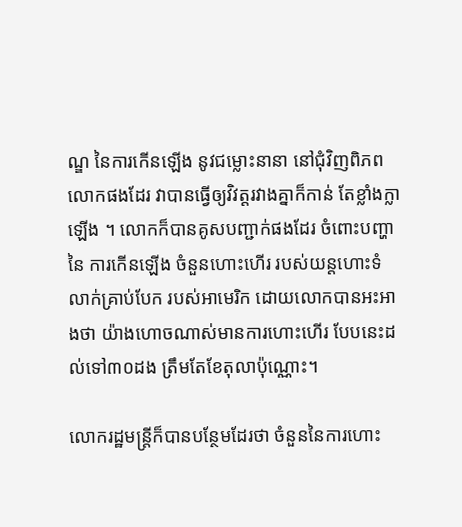ណ្ឌ នៃការកើនឡើង នូវជម្លោះនានា នៅជុំវិញពិភពលោកផងដែរ វាបានធ្វើឲ្យវិវត្តរវាងគ្នាក៏កាន់ តែខ្លាំងក្លាឡើង ។ លោកក៏បានគូសបញ្ជាក់ផងដែរ ចំពោះបញ្ហា នៃ ការកើនឡើង ចំនួនហោះហើរ របស់យន្តហោះទំលាក់គ្រាប់បែក របស់អាមេរិក ដោយលោកបានអះអាងថា យ៉ាងហោចណាស់មានការហោះហើរ បែបនេះដល់ទៅ៣០ដង ត្រឹមតែខែតុលាប៉ុណ្ណោះ។

លោករដ្ឋមន្ត្រីក៏បានបន្ថែមដែរថា ចំនួននៃការហោះ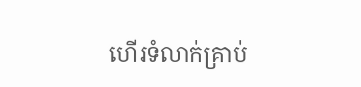ហើរទំលាក់គ្រាប់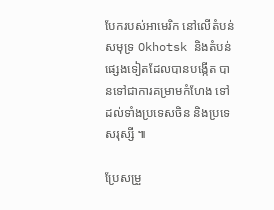បែករបស់អាមេរិក នៅលើតំបន់សមុទ្រ Okhotsk និងតំបន់ផ្សេងទៀតដែលបានបង្កើត បានទៅជាការគម្រាមកំហែង ទៅដល់ទាំងប្រទេសចិន និងប្រទេសរុស្សី ៕

ប្រែសម្រួ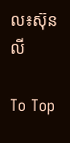ល៖ស៊ុនលី

To Top